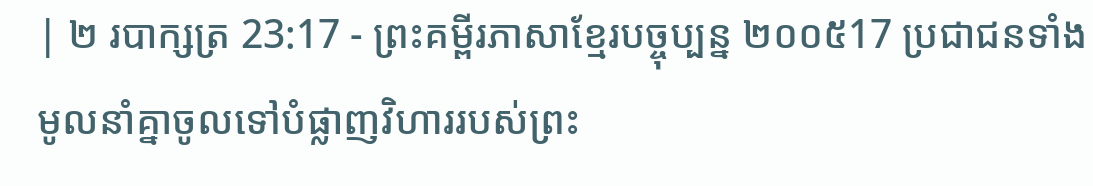| ២ របាក្សត្រ 23:17 - ព្រះគម្ពីរភាសាខ្មែរបច្ចុប្បន្ន ២០០៥17 ប្រជាជនទាំងមូលនាំគ្នាចូលទៅបំផ្លាញវិហាររបស់ព្រះ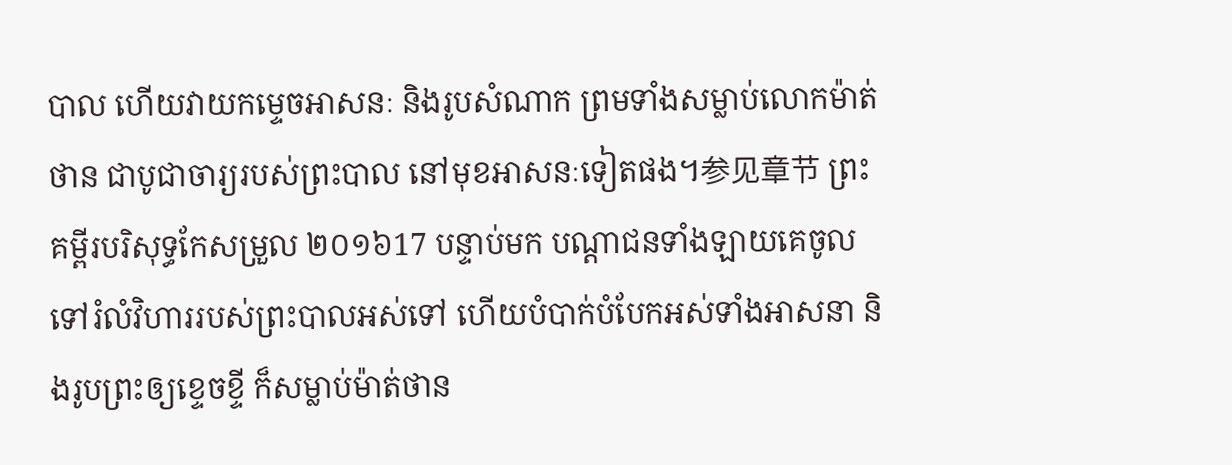បាល ហើយវាយកម្ទេចអាសនៈ និងរូបសំណាក ព្រមទាំងសម្លាប់លោកម៉ាត់ថាន ជាបូជាចារ្យរបស់ព្រះបាល នៅមុខអាសនៈទៀតផង។参见章节 ព្រះគម្ពីរបរិសុទ្ធកែសម្រួល ២០១៦17 បន្ទាប់មក បណ្ដាជនទាំងឡាយគេចូលទៅរំលំវិហាររបស់ព្រះបាលអស់ទៅ ហើយបំបាក់បំបែកអស់ទាំងអាសនា និងរូបព្រះឲ្យខ្ទេចខ្ទី ក៏សម្លាប់ម៉ាត់ថាន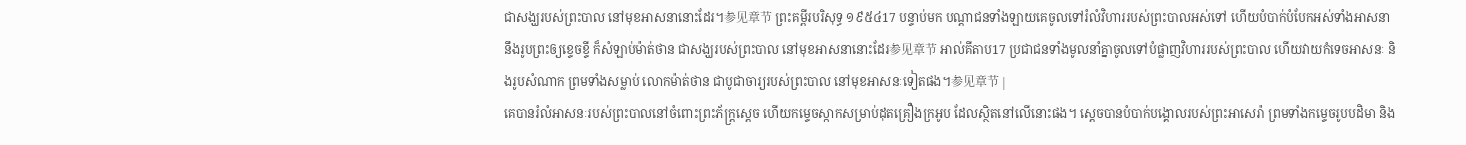ជាសង្ឃរបស់ព្រះបាល នៅមុខអាសនានោះដែរ។参见章节 ព្រះគម្ពីរបរិសុទ្ធ ១៩៥៤17 បន្ទាប់មក បណ្តាជនទាំងឡាយគេចូលទៅរំលំវិហាររបស់ព្រះបាលអស់ទៅ ហើយបំបាក់បំបែកអស់ទាំងអាសនា នឹងរូបព្រះឲ្យខ្ទេចខ្ទី ក៏សំឡាប់ម៉ាត់ថាន ជាសង្ឃរបស់ព្រះបាល នៅមុខអាសនានោះដែរ参见章节 អាល់គីតាប17 ប្រជាជនទាំងមូលនាំគ្នាចូលទៅបំផ្លាញវិហាររបស់ព្រះបាល ហើយវាយកំទេចអាសនៈ និងរូបសំណាក ព្រមទាំងសម្លាប់ លោកម៉ាត់ថាន ជាបូជាចារ្យរបស់ព្រះបាល នៅមុខអាសនៈទៀតផង។参见章节 |
គេបានរំលំអាសនៈរបស់ព្រះបាលនៅចំពោះព្រះភ័ក្ត្រស្ដេច ហើយកម្ទេចស្កាកសម្រាប់ដុតគ្រឿងក្រអូប ដែលស្ថិតនៅលើនោះផង។ ស្ដេចបានបំបាក់បង្គោលរបស់ព្រះអាសេរ៉ា ព្រមទាំងកម្ទេចរូបបដិមា និង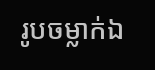រូបចម្លាក់ឯ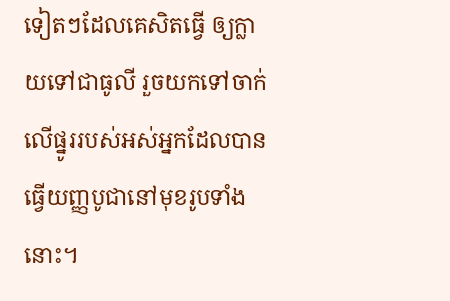ទៀតៗដែលគេសិតធ្វើ ឲ្យក្លាយទៅជាធូលី រួចយកទៅចាក់លើផ្នូររបស់អស់អ្នកដែលបានធ្វើយញ្ញបូជានៅមុខរូបទាំងនោះ។